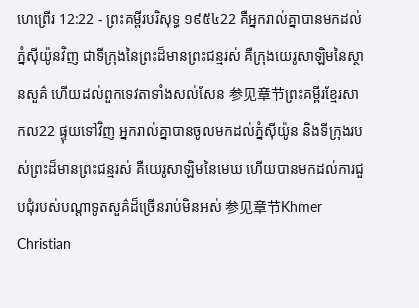ហេព្រើរ 12:22 - ព្រះគម្ពីរបរិសុទ្ធ ១៩៥៤22 គឺអ្នករាល់គ្នាបានមកដល់ភ្នំស៊ីយ៉ូនវិញ ជាទីក្រុងនៃព្រះដ៏មានព្រះជន្មរស់ គឺក្រុងយេរូសាឡិមនៃស្ថានសួគ៌ ហើយដល់ពួកទេវតាទាំងសល់សែន 参见章节ព្រះគម្ពីរខ្មែរសាកល22 ផ្ទុយទៅវិញ អ្នករាល់គ្នាបានចូលមកដល់ភ្នំស៊ីយ៉ូន និងទីក្រុងរបស់ព្រះដ៏មានព្រះជន្មរស់ គឺយេរូសាឡិមនៃមេឃ ហើយបានមកដល់ការជួបជុំរបស់បណ្ដាទូតសួគ៌ដ៏ច្រើនរាប់មិនអស់ 参见章节Khmer Christian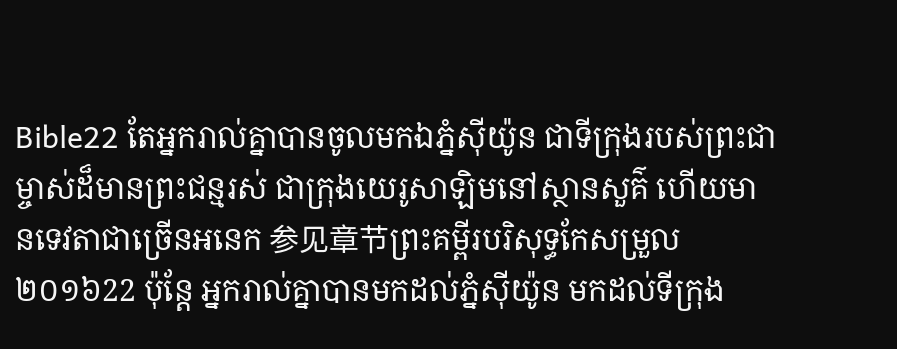Bible22 តែអ្នករាល់គ្នាបានចូលមកឯភ្នំស៊ីយ៉ូន ជាទីក្រុងរបស់ព្រះជាម្ចាស់ដ៏មានព្រះជន្មរស់ ជាក្រុងយេរូសាឡិមនៅស្ថានសួគ៌ ហើយមានទេវតាជាច្រើនអនេក 参见章节ព្រះគម្ពីរបរិសុទ្ធកែសម្រួល ២០១៦22 ប៉ុន្ដែ អ្នករាល់គ្នាបានមកដល់ភ្នំស៊ីយ៉ូន មកដល់ទីក្រុង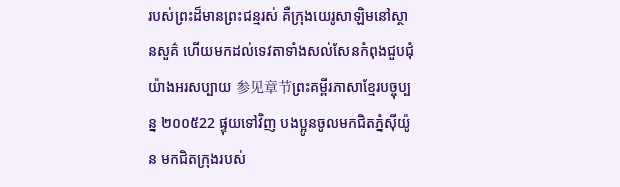របស់ព្រះដ៏មានព្រះជន្មរស់ គឺក្រុងយេរូសាឡិមនៅស្ថានសួគ៌ ហើយមកដល់ទេវតាទាំងសល់សែនកំពុងជួបជុំយ៉ាងអរសប្បាយ 参见章节ព្រះគម្ពីរភាសាខ្មែរបច្ចុប្បន្ន ២០០៥22 ផ្ទុយទៅវិញ បងប្អូនចូលមកជិតភ្នំស៊ីយ៉ូន មកជិតក្រុងរបស់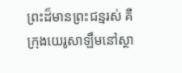ព្រះដ៏មានព្រះជន្មរស់ គឺក្រុងយេរូសាឡឹមនៅស្ថា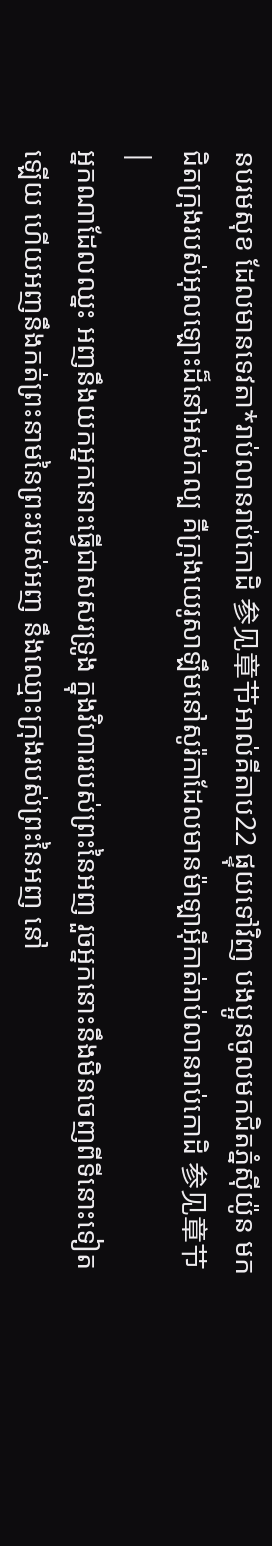នបរមសុខ ដែលមានទេវតា*រាប់លានរាប់កោដិ 参见章节អាល់គីតាប22 ផ្ទុយទៅវិញ បងប្អូនចូលមកជិតភ្នំស៊ីយ៉ូន មកជិតក្រុងរបស់អុលឡោះដ៏នៅអស់កល្ប គឺក្រុងយេរូសាឡឹមនៅសូរ៉កាដែលមានម៉ាឡាអ៊ីកាត់រាប់លានរាប់កោដិ 参见章节 |
អ្នកណាដែលឈ្នះ អញនឹងយកអ្នកនោះធ្វើជាសសរទ្រូង ក្នុងវិហាររបស់ព្រះនៃអញ រួចអ្នកនោះនឹងមិនចេញពីទីនោះទៀតឡើយ ហើយអញនឹងកត់ព្រះនាមនៃព្រះរបស់អញ នឹងឈ្មោះក្រុងរបស់ព្រះនៃអញ នៅ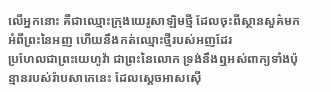លើអ្នកនោះ គឺជាឈ្មោះក្រុងយេរូសាឡិមថ្មី ដែលចុះពីស្ថានសួគ៌មកអំពីព្រះនៃអញ ហើយនឹងកត់ឈ្មោះថ្មីរបស់អញដែរ
ប្រហែលជាព្រះយេហូវ៉ា ជាព្រះនៃលោក ទ្រង់នឹងឮអស់ពាក្យទាំងប៉ុន្មានរបស់រ៉ាបសាកេនេះ ដែលស្តេចអាសស៊ើ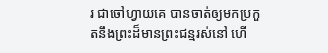រ ជាចៅហ្វាយគេ បានចាត់ឲ្យមកប្រកួតនឹងព្រះដ៏មានព្រះជន្មរស់នៅ ហើ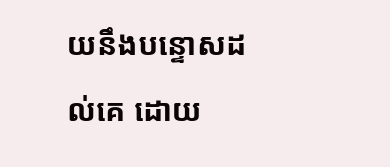យនឹងបន្ទោសដល់គេ ដោយ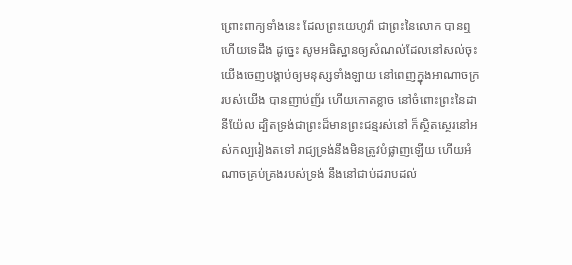ព្រោះពាក្យទាំងនេះ ដែលព្រះយេហូវ៉ា ជាព្រះនៃលោក បានឮហើយទេដឹង ដូច្នេះ សូមអធិស្ឋានឲ្យសំណល់ដែលនៅសល់ចុះ
យើងចេញបង្គាប់ឲ្យមនុស្សទាំងឡាយ នៅពេញក្នុងអាណាចក្ររបស់យើង បានញាប់ញ័រ ហើយកោតខ្លាច នៅចំពោះព្រះនៃដានីយ៉ែល ដ្បិតទ្រង់ជាព្រះដ៏មានព្រះជន្មរស់នៅ ក៏ស្ថិតស្ថេរនៅអស់កល្បរៀងតទៅ រាជ្យទ្រង់នឹងមិនត្រូវបំផ្លាញឡើយ ហើយអំណាចគ្រប់គ្រងរបស់ទ្រង់ នឹងនៅជាប់ដរាបដល់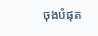ចុងបំផុត